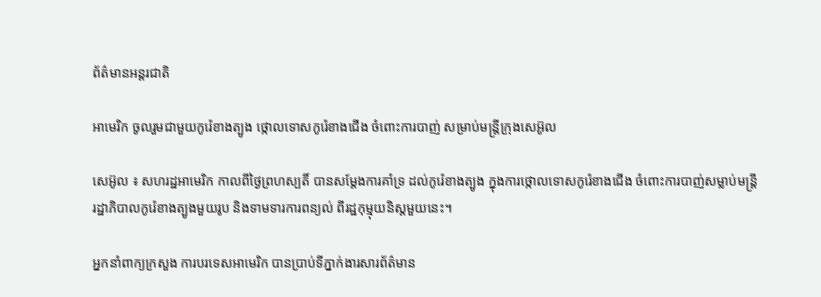ព័ត៌មានអន្តរជាតិ

អាមេរិក ចូលរួមជាមួយកូរ៉េខាងត្បូង ថ្កោលទោសកូរ៉េខាងជើង ចំពោះការបាញ់ សម្រាប់មន្រ្តីក្រុងសេអ៊ូល

សេអ៊ូល ៖ សហរដ្ឋអាមេរិក កាលពីថ្ងៃព្រហស្បតិ៍ បានសម្តែងការគាំទ្រ ដល់កូរ៉េខាងត្បូង ក្នុងការថ្កោលទោសកូរ៉េខាងជើង ចំពោះការបាញ់សម្លាប់មន្ត្រី រដ្ឋាភិបាលកូរ៉េខាងត្បូងមួយរូប និងទាមទារការពន្យល់ ពីរដ្ឋកុម្មុយនិស្តមួយនេះ។

អ្នកនាំពាក្យក្រសួង ការបរទេសអាមេរិក បានប្រាប់ទីភ្នាក់ងារសារព័ត៌មាន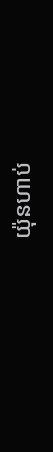យ៉ុនហាប់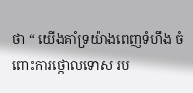ថា “ យើងគាំទ្រយ៉ាងពេញទំហឹង ចំពោះការថ្កោលទោស រប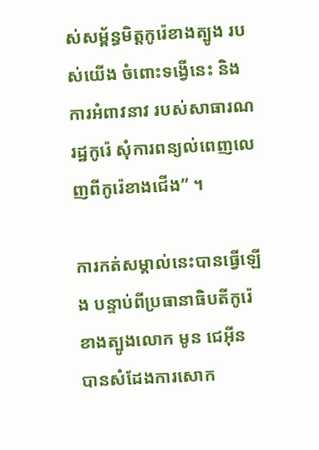ស់សម្ព័ន្ធមិត្តកូរ៉េខាងត្បូង របស់យើង ចំពោះទង្វើនេះ និងការអំពាវនាវ របស់សាធារណរដ្ឋកូរ៉េ សុំការពន្យល់ពេញលេញពីកូរ៉េខាងជើង” ។

ការកត់សម្គាល់នេះបានធ្វើឡើង បន្ទាប់ពីប្រធានាធិបតីកូរ៉េខាងត្បូងលោក មូន ជេអ៊ីន បានសំដែងការសោក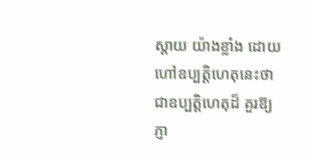ស្តាយ យ៉ាងខ្លាំង ដោយហៅឧប្បត្តិហេតុនេះថា ជាឧប្បត្តិហេតុដ៏ គួរឱ្យភ្ញា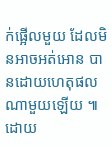ក់ផ្អើលមួយ ដែលមិនអាចអត់អោន បានដោយហេតុផលណាមួយឡើយ ៕
ដោយ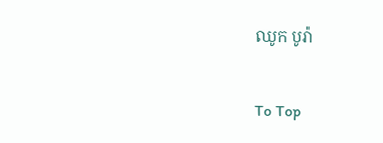ឈូក បូរ៉ា

To Top